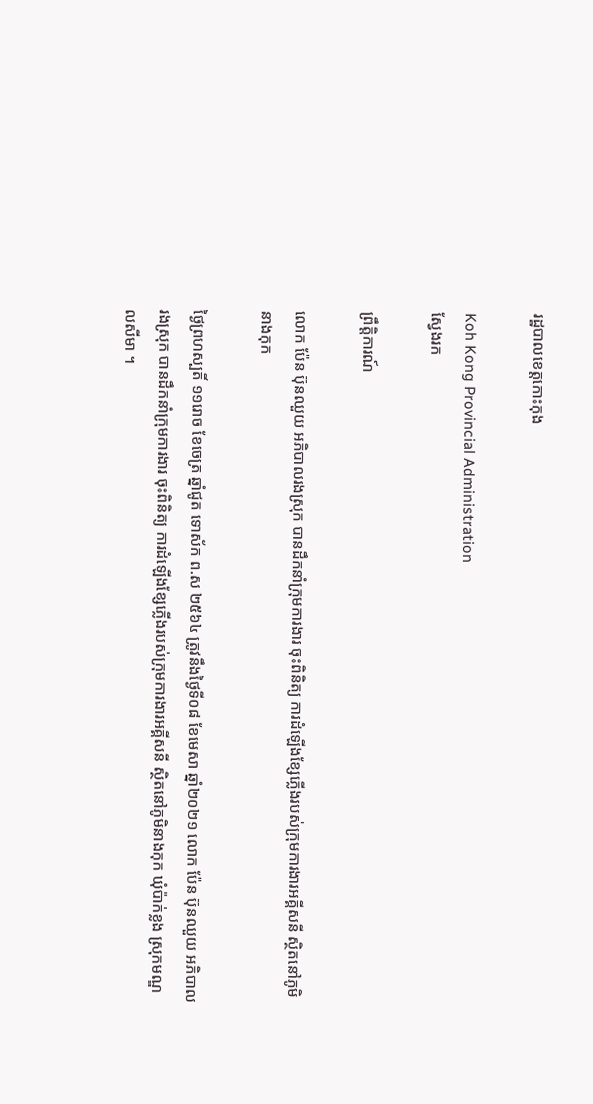រដ្ឋបាលខេត្តកោះកុង

Koh Kong Provincial Administration
ស្វែងរក

ព្រឹត្តិការណ៍

លោក ប៉ែន ប៊ុនឈួយ អភិបាលរងស្រុក បានដឹកនាំក្រុមការងារ ចុះពិនិត្យ ការដំឡើងខ្សែភ្លើងរបស់ក្រុមការងារឣគ្គីសនី ស្ថិតនៅភូមិនាងកុក

ថ្ងៃព្រហស្បតិ៍ ១១រោច ខែចេត្រ ឆ្នាំជូត ទោស័ក ព.ស ២៥៦៤ ត្រូវនឹងថ្ងៃទី០៨ ខែមេសា ឆ្នាំ២០២១ លោក ប៉ែន ប៊ុនឈួយ អភិបាលរងស្រុក បានដឹកនាំក្រុមការងារ ចុះពិនិត្យ ការដំឡើងខ្សែភ្លើងរបស់ក្រុមការងារឣគ្គីសនី ស្ថិតនៅភូមិនាងកុក ឃុំប៉ាក់ខ្លង ស្រុកមណ្ឌលសីមា ។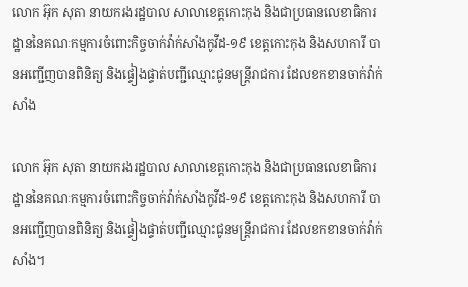លោក អ៊ុក សុតា នាយករងរដ្ឋបាល សាលាខេត្តកោះកុង និងជាប្រធានលេខាធិការដ្ឋាននៃគណៈកម្មការចំពោះកិច្ចចាក់វ៉ាក់សាំងកូវីដ-១៩ ខេត្តកោះកុង និងសហការី បានអញ្ជើញបានពិនិត្យ និងផ្ទៀងផ្ទាត់បញ្ជីឈ្មោះជូនមន្ត្រីរាជការ ដែលខកខានចាក់វ៉ាក់សាំង

លោក អ៊ុក សុតា នាយករងរដ្ឋបាល សាលាខេត្តកោះកុង និងជាប្រធានលេខាធិការដ្ឋាននៃគណៈកម្មការចំពោះកិច្ចចាក់វ៉ាក់សាំងកូវីដ-១៩ ខេត្តកោះកុង និងសហការី បានអញ្ជើញបានពិនិត្យ និងផ្ទៀងផ្ទាត់បញ្ជីឈ្មោះជូនមន្ត្រីរាជការ ដែលខកខានចាក់វ៉ាក់សាំង។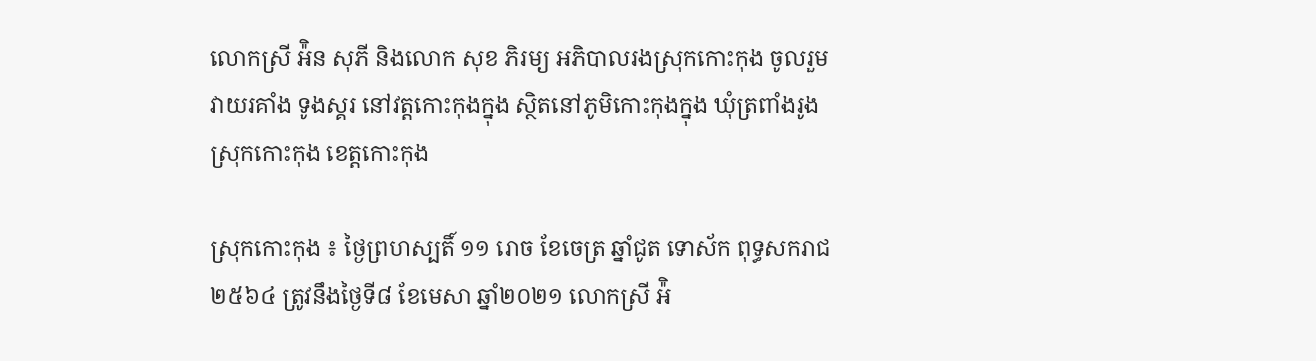លោកស្រី អ៉ិន សុភី និងលោក សុខ ភិរម្យ អភិបាលរងស្រុកកោះកុង ចូលរួមវាយរគាំង ទូងស្គរ នៅវត្តកោះកុងក្នុង ស្ថិតនៅភូមិកោះកុងក្នុង ឃុំត្រពាំងរូង ស្រុកកោះកុង ខេត្តកោះកុង

ស្រុកកោះកុង ៖ ថ្ងៃព្រហស្បតិ៍ ១១ រោច ខែចេត្រ ឆ្នាំជូត ទោស័ក ពុទ្ធសករាជ ២៥៦៤ ត្រូវនឹងថ្ងៃទី៨ ខែមេសា ឆ្នាំ២០២១ លោកស្រី អ៉ិ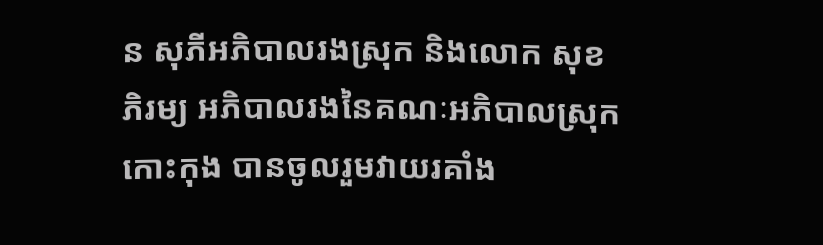ន សុភីអភិបាលរងស្រុក និងលោក សុខ ភិរម្យ អភិបាលរងនៃគណៈអភិបាលស្រុកកោះកុង បានចូលរួមវាយរគាំង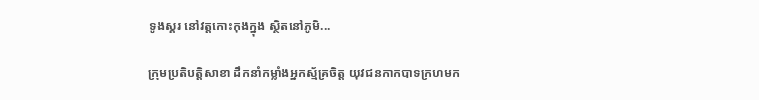ទូងស្គរ នៅវត្តកោះកុងក្នុង ស្ថិតនៅភូមិ...

ក្រុមប្រតិបត្តិសាខា ដឹកនាំកម្លាំងអ្នកស្ម័គ្រចិត្ត យុវជនកាកបាទក្រហមក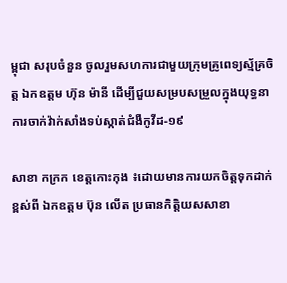ម្ពុជា សរុបចំនួន ចូលរួមសហការជាមួយក្រុមគ្រូពេទ្យស្ម័គ្រចិត្ត ឯកឧត្តម ហ៊ុន ម៉ានី ដើម្បីជួយសម្របសម្រួលក្នុងយុទ្ធនាការចាក់វ៉ាក់សាំងទប់ស្កាត់ជំងឺកូវីដ-១៩

សាខា កក្រក ខេត្តកោះកុង ៖ដោយមានការយកចិត្តទុកដាក់ខ្ពស់ពី ឯកឧត្តម ប៊ុន លើត ប្រធានកិត្តិយសសាខា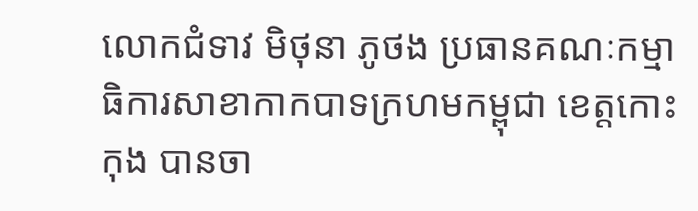លោកជំទាវ មិថុនា ភូថង ប្រធានគណៈកម្មាធិការសាខាកាកបាទក្រហមកម្ពុជា ខេត្តកោះកុង បានចា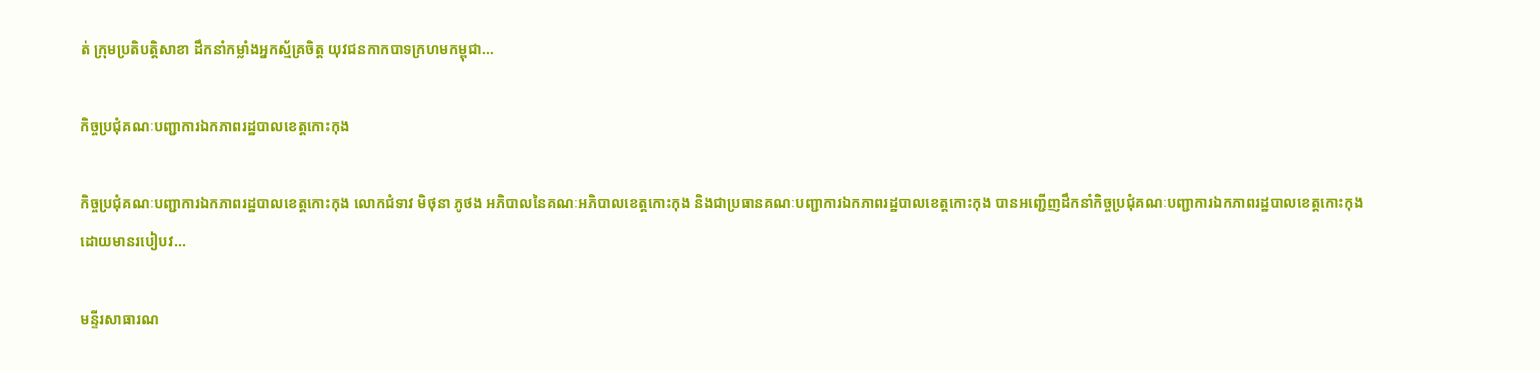ត់ ក្រុមប្រតិបត្តិសាខា ដឹកនាំកម្លាំងអ្នកស្ម័គ្រចិត្ត យុវជនកាកបាទក្រហមកម្ពុជា...

កិច្ចប្រជុំគណៈបញ្ជាការឯកភាពរដ្ឋបាលខេត្តកោះកុង

កិច្ចប្រជុំគណៈបញ្ជាការឯកភាពរដ្ឋបាលខេត្តកោះកុង លោកជំទាវ មិថុនា ភូថង អភិបាលនៃគណៈអភិបាលខេត្តកោះកុង និងជាប្រធានគណៈបញ្ជាការឯកភាពរដ្ឋបាលខេត្តកោះកុង បានអញ្ជើញដឹកនាំកិច្ចប្រជុំគណៈបញ្ជាការឯកភាពរដ្ឋបាលខេត្តកោះកុង ដោយមានរបៀបវ...

មន្ទីរសាធារណ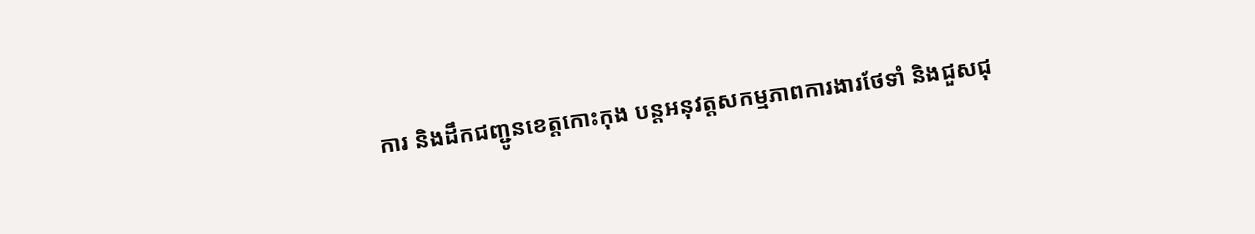ការ និងដឹកជញ្ជូនខេត្តកោះកុង បន្តអនុវត្តសកម្មភាពការងារថែទាំ និងជួសជុ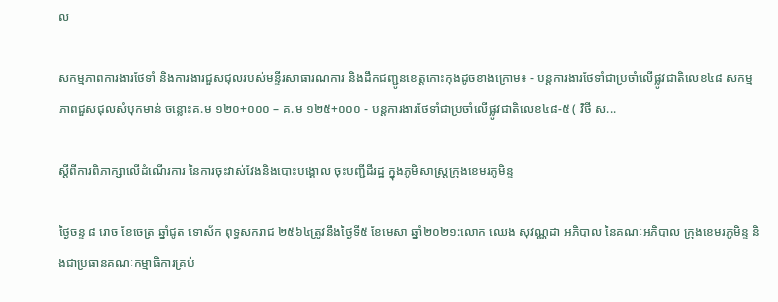ល

សកម្មភាពការងារថែទាំ និងការងារជួសជុលរបស់មន្ទីរសាធារណការ និងដឹកជញ្ជូនខេត្តកោះកុងដូចខាងក្រោម៖ ⁃ បន្តការងារថែទាំជាប្រចាំលើផ្លូវជាតិលេខ៤៨ សកម្មភាពជួសជុលសំបុកមាន់ ចន្លោះគ.ម ១២០+០០០ – គ.ម ១២៥+០០០ ⁃ បន្តការងារថែទាំជាប្រចាំលើផ្លូវជាតិលេខ៤៨-៥ ( វិថី ស...

ស្តីពីការពិភាក្សាលើដំណើរការ នៃការចុះវាស់វែងនិងបោះបង្គោល ចុះបញ្ជីដីរដ្ឋ ក្នុងភូមិសាស្រ្តក្រុងខេមរភូមិន្ទ

ថ្ងៃចន្ទ ៨ រោច ខែចេត្រ ឆ្នាំជូត ទោស័ក ពុទ្ធសករាជ ២៥៦៤ត្រូវនឹងថ្ងៃទី៥ ខែមេសា ឆ្នាំ២០២១:លោក ឈេង សុវណ្ណដា អភិបាល នៃគណៈអភិបាល ក្រុងខេមរភូមិន្ទ និងជាប្រធានគណៈកម្មាធិការគ្រប់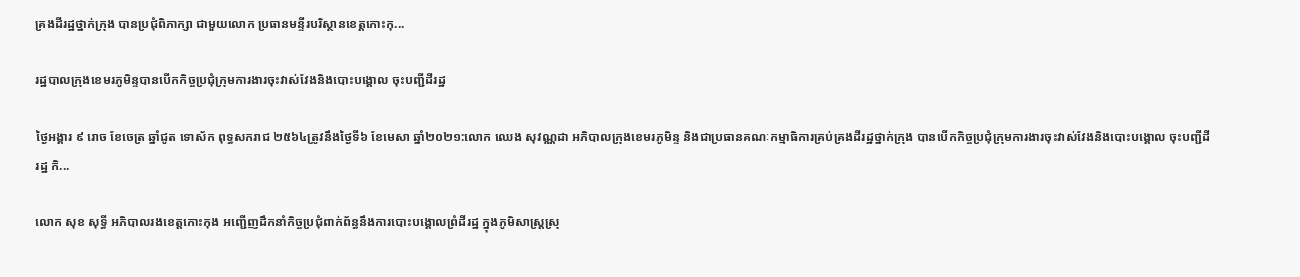គ្រងដីរដ្ឋថ្នាក់ក្រុង បានប្រជុំពិភាក្សា ជាមួយលោក ប្រធានមន្ទីរបរិស្ថានខេត្តកោះកុ...

រដ្ឋបាលក្រុងខេមរភូមិន្ទបានបើកកិច្ចប្រជុំក្រុមការងារចុះវាស់វែងនិងបោះបង្គោល ចុះបញ្ជីដីរដ្ឋ

ថ្ងៃអង្គារ ៩ រោច ខែចេត្រ ឆ្នាំជូត ទោស័ក ពុទ្ធសករាជ ២៥៦៤ត្រូវនឹងថ្ងៃទី៦ ខែមេសា ឆ្នាំ២០២១:លោក ឈេង សុវណ្ណដា អភិបាលក្រុងខេមរភូមិន្ទ និងជាប្រធានគណៈកម្មាធិការគ្រប់គ្រងដីរដ្ឋថ្នាក់ក្រុង បានបើកកិច្ចប្រជុំក្រុមការងារចុះវាស់វែងនិងបោះបង្គោល ចុះបញ្ជីដីរដ្ឋ កិ...

លោក សុខ សុទ្ធី អភិបាលរងខេត្តកោះកុង អញ្ជើញដឹកនាំកិច្ចប្រជុំពាក់ព័ន្ធនឹងការបោះបង្គោលព្រំដីរដ្ឋ ក្នុងភូមិសាស្ត្រស្រុ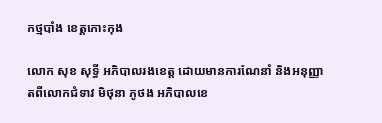កថ្មបាំង ខេត្តកោះកុង

លោក សុខ សុទ្ធី អភិបាលរងខេត្ត ដោយមានការណែនាំ និងអនុញ្ញាតពីលោកជំទាវ មិថុនា ភូថង អភិបាលខេ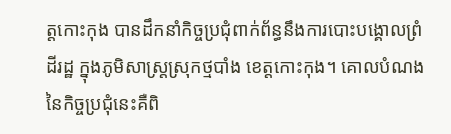ត្តកោះកុង បានដឹកនាំកិច្ចប្រជុំពាក់ព័ន្ធនឹងការបោះបង្គោលព្រំដីរដ្ឋ ក្នុងភូមិសាស្ត្រស្រុកថ្មបាំង ខេត្តកោះកុង។ គោលបំណងនៃកិច្ចប្រជុំនេះគឺពិ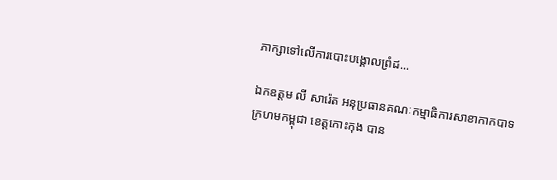ភាក្សាទៅលើការបោះបង្គោលព្រំដ...

ឯកឧត្តម លី សារ៉េត អនុប្រធានគណៈកម្មាធិការសាខាកាកបាទក្រហមកម្ពុជា ខេត្តកោះកុង បាន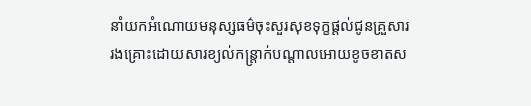នាំយកអំណោយមនុស្សធម៌ចុះសួរសុខទុក្ខផ្តល់ជូនគ្រួសាររងគ្រោះដោយសារខ្យល់កន្ត្រាក់បណ្តាលអោយខូចខាតស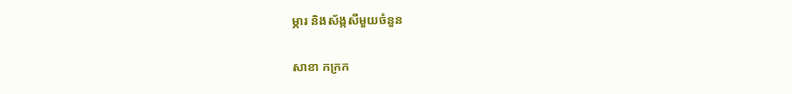ម្ភារ និងស័ង្កសីមួយចំនួន

សាខា កក្រក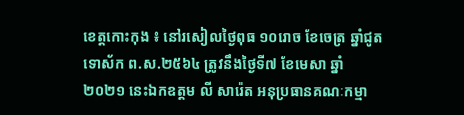ខេត្តកោះកុង ៖ នៅរសៀលថ្ងៃពុធ ១០រោច ខែចេត្រ ឆ្នាំជូត ទោស័ក ព.ស.២៥៦៤ ត្រូវនឹងថ្ងៃទី៧ ខែមេសា ឆ្នាំ ២០២១ នេះឯកឧត្តម លី សារ៉េត អនុប្រធានគណៈកម្មា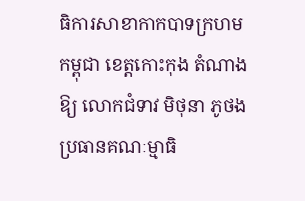ធិការសាខាកាកបាទក្រហមកម្ពុជា ខេត្តកោះកុង តំណាងឱ្យ លោកជំទាវ មិថុនា ភូថង ប្រធានគណៈម្មាធិ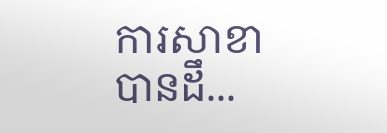ការសាខា បានដឹ...